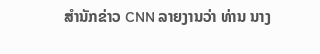ສຳນັກຂ່າວ CNN ລາຍງານວ່າ ທ່ານ ນາງ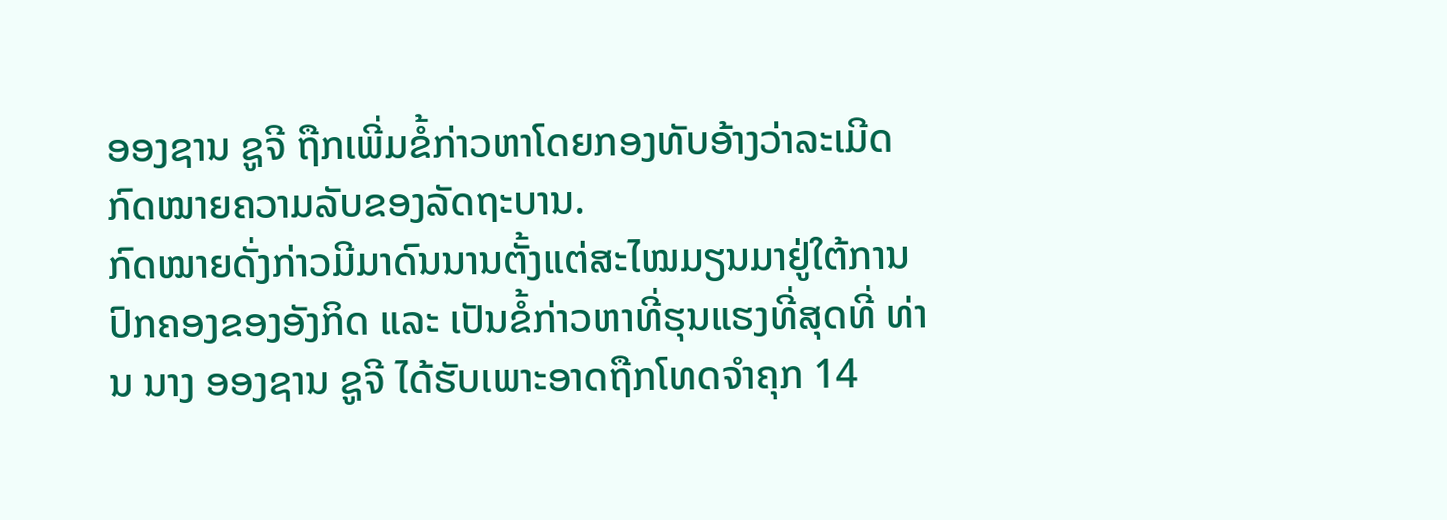ອອງຊານ ຊູຈີ ຖືກເພີ່ມຂໍ້ກ່າວຫາໂດຍກອງທັບອ້າງວ່າລະເມີດກົດໝາຍຄວາມລັບຂອງລັດຖະບານ.
ກົດໝາຍດັ່ງກ່າວມີມາດົນນານຕັ້ງແຕ່ສະໄໝມຽນມາຢູ່ໃຕ້ການປົກຄອງຂອງອັງກິດ ແລະ ເປັນຂໍ້ກ່າວຫາທີ່ຮຸນແຮງທີ່ສຸດທີ່ ທ່ານ ນາງ ອອງຊານ ຊູຈີ ໄດ້ຮັບເພາະອາດຖືກໂທດຈຳຄຸກ 14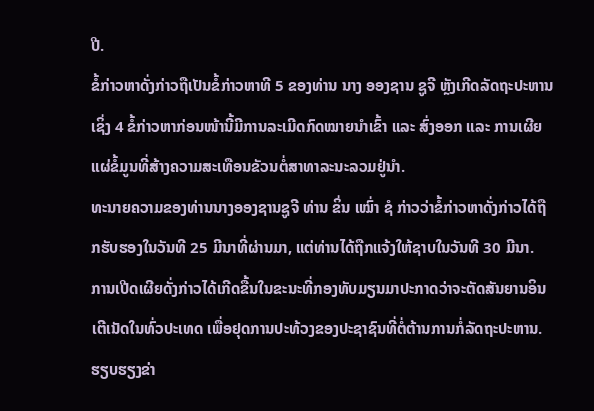ປີ.
ຂໍ້ກ່າວຫາດັ່ງກ່າວຖືເປັນຂໍ້ກ່າວຫາທີ 5 ຂອງທ່ານ ນາງ ອອງຊານ ຊູຈີ ຫຼັງເກີດລັດຖະປະຫານ ເຊິ່ງ 4 ຂໍ້ກ່າວຫາກ່ອນໜ້ານີ້ມີການລະເມີດກົດໝາຍນຳເຂົ້າ ແລະ ສົ່ງອອກ ແລະ ການເຜີຍແຜ່ຂໍ້ມູນທີ່ສ້າງຄວາມສະເທືອນຂັວນຕໍ່ສາທາລະນະລວມຢູ່ນຳ.
ທະນາຍຄວາມຂອງທ່ານນາງອອງຊານຊູຈີ ທ່ານ ຂິ່ນ ເໝົ່າ ຊໍ ກ່າວວ່າຂໍ້ກ່າວຫາດັ່ງກ່າວໄດ້ຖືກຮັບຮອງໃນວັນທີ 25 ມີນາທີ່ຜ່ານມາ, ແຕ່ທ່ານໄດ້ຖືກແຈ້ງໃຫ້ຊາບໃນວັນທີ 30 ມີນາ.
ການເປີດເຜີຍດັ່ງກ່າວໄດ້ເກີດຂື້ນໃນຂະນະທີ່ກອງທັບມຽນມາປະກາດວ່າຈະຕັດສັນຍານອິນເຕີເນັດໃນທົ່ວປະເທດ ເພື່ອຢຸດການປະທ້ວງຂອງປະຊາຊົນທີ່ຕໍ່ຕ້ານການກໍ່ລັດຖະປະຫານ.
ຮຽບຮຽງຂ່າ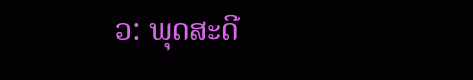ວ: ພຸດສະດີ